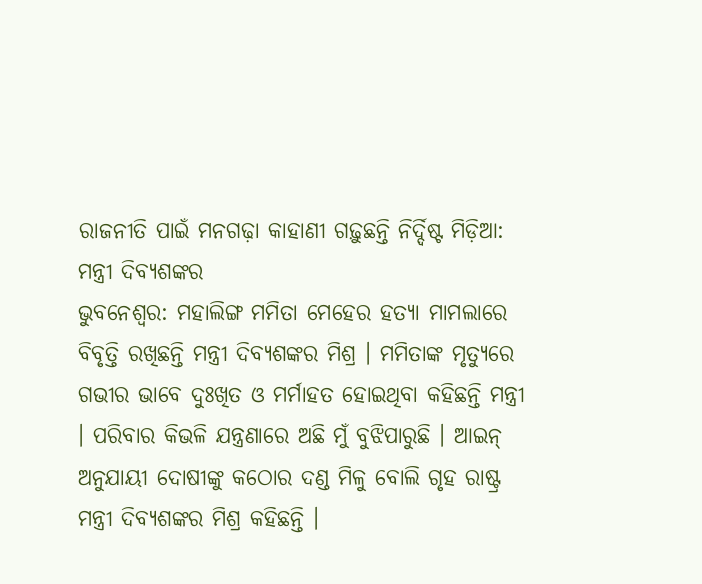ରାଜନୀତି ପାଇଁ ମନଗଢ଼ା କାହାଣୀ ଗଢ଼ୁଛନ୍ତି ନିର୍ଦ୍ଦିଷ୍ଟ ମିଡ଼ିଆ: ମନ୍ତ୍ରୀ ଦିବ୍ୟଶଙ୍କର
ଭୁବନେଶ୍ୱର: ମହାଲିଙ୍ଗ ମମିତା ମେହେର ହତ୍ୟା ମାମଲାରେ ବିବୃତ୍ତି ରଖିଛନ୍ତି ମନ୍ତ୍ରୀ ଦିବ୍ୟଶଙ୍କର ମିଶ୍ର । ମମିତାଙ୍କ ମୃତ୍ୟୁରେ ଗଭୀର ଭାବେ ଦୁଃଖିତ ଓ ମର୍ମାହତ ହୋଇଥିବା କହିଛନ୍ତି ମନ୍ତ୍ରୀ । ପରିବାର କିଭଳି ଯନ୍ତ୍ରଣାରେ ଅଛି ମୁଁ ବୁଝିପାରୁଛି । ଆଇନ୍ ଅନୁଯାୟୀ ଦୋଷୀଙ୍କୁ କଠୋର ଦଣ୍ଡ ମିଳୁ ବୋଲି ଗୃହ ରାଷ୍ଟ୍ର ମନ୍ତ୍ରୀ ଦିବ୍ୟଶଙ୍କର ମିଶ୍ର କହିଛନ୍ତି ।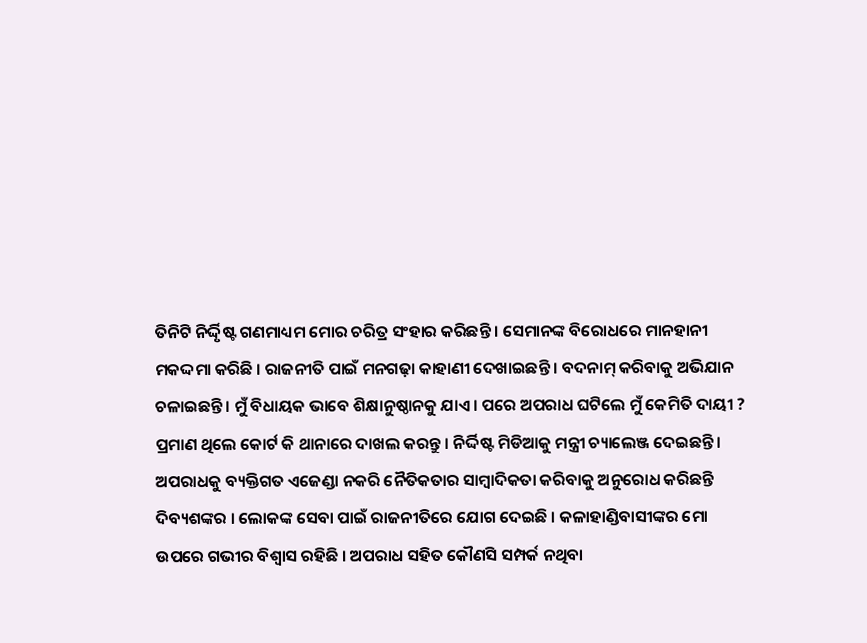ତିନିଟି ନିର୍ଦ୍ଦିୃଷ୍ଟ ଗଣମାଧ୍ୟମ ମୋର ଚରିତ୍ର ସଂହାର କରିଛନ୍ତି । ସେମାନଙ୍କ ବିରୋଧରେ ମାନହାନୀ ମକଦ୍ଦମା କରିଛି । ରାଜନୀତି ପାଇଁ ମନଗଢ଼ା କାହାଣୀ ଦେଖାଇଛନ୍ତି । ବଦନାମ୍ କରିବାକୁ ଅଭିଯାନ ଚଳାଇଛନ୍ତି । ମୁଁ ବିଧାୟକ ଭାବେ ଶିକ୍ଷାନୁଷ୍ଠାନକୁ ଯାଏ । ପରେ ଅପରାଧ ଘଟିଲେ ମୁଁ କେମିତି ଦାୟୀ ?
ପ୍ରମାଣ ଥିଲେ କୋର୍ଟ କି ଥାନାରେ ଦାଖଲ କରନ୍ତୁ । ନିର୍ଦ୍ଦିଷ୍ଟ ମିଡିଆକୁ ମନ୍ତ୍ରୀ ଚ୍ୟାଲେଞ୍ଜ ଦେଇଛନ୍ତି । ଅପରାଧକୁ ବ୍ୟକ୍ତିଗତ ଏଜେଣ୍ଡା ନକରି ନୈତିକତାର ସାମ୍ବାଦିକତା କରିବାକୁ ଅନୁରୋଧ କରିଛନ୍ତି ଦିବ୍ୟଶଙ୍କର । ଲୋକଙ୍କ ସେବା ପାଇଁ ରାଜନୀତିରେ ଯୋଗ ଦେଇଛି । କଳାହାଣ୍ଡିବାସୀଙ୍କର ମୋ ଉପରେ ଗଭୀର ବିଶ୍ୱାସ ରହିଛି । ଅପରାଧ ସହିତ କୌଣସି ସମ୍ପର୍କ ନଥିବା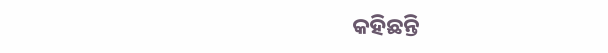କହିଛନ୍ତି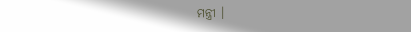ମନ୍ତ୍ରୀ ।